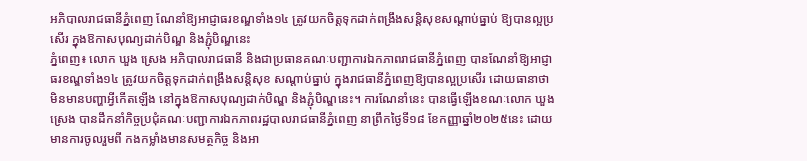អភិបាលរាជធានីភ្នំពេញ ណែនាំឱ្យអាជ្ញាធរខណ្ឌទាំង១៤ ត្រូវយកចិត្តទុកដាក់ពង្រឹងសន្តិសុខសណ្តាប់ធ្នាប់ ឱ្យបានល្អប្រសើរ ក្នុងឱកាសបុណ្យដាក់បិណ្ឌ និងភ្ជុំបិណ្ឌនេះ
ភ្នំពេញ៖ លោក ឃួង ស្រេង អភិបាលរាជធានី និងជាប្រធានគណៈបញ្ជាការឯកភាពរាជធានីភ្នំពេញ បានណែនាំឱ្យអាជ្ញាធរខណ្ឌទាំង១៤ ត្រូវយកចិត្តទុកដាក់ពង្រឹងសន្តិសុខ សណ្តាប់ធ្នាប់ ក្នុងរាជធានីភ្នំពេញឱ្យបានល្អប្រសើរ ដោយធានាថា មិនមានបញ្ហាអ្វីកេីតឡេីង នៅក្នុងឱកាសបុណ្យដាក់បិណ្ឌ និងភ្ជុំបិណ្ឌនេះ។ ការណែនាំនេះ បានធ្វើឡើងខណៈលោក ឃួង ស្រេង បានដឹកនាំកិច្ចប្រជុំគណៈបញ្ជាការឯកភាពរដ្ឋបាលរាជធានីភ្នំពេញ នាព្រឹកថ្ងៃទី១៨ ខែកញ្ញាឆ្នាំ២០២៥នេះ ដោយមានការចូលរួមពី កងកម្លាំងមានសមត្ថកិច្ច និងអា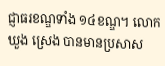ជ្ញាធរខណ្ឌទាំង ១៤ខណ្ឌ។ លោក ឃួង ស្រេង បានមានប្រសាស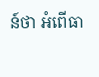ន៍ថា អំពើធា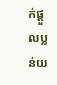ក់ផ្ដួលប្លន់យ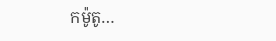កម៉ូតូ…